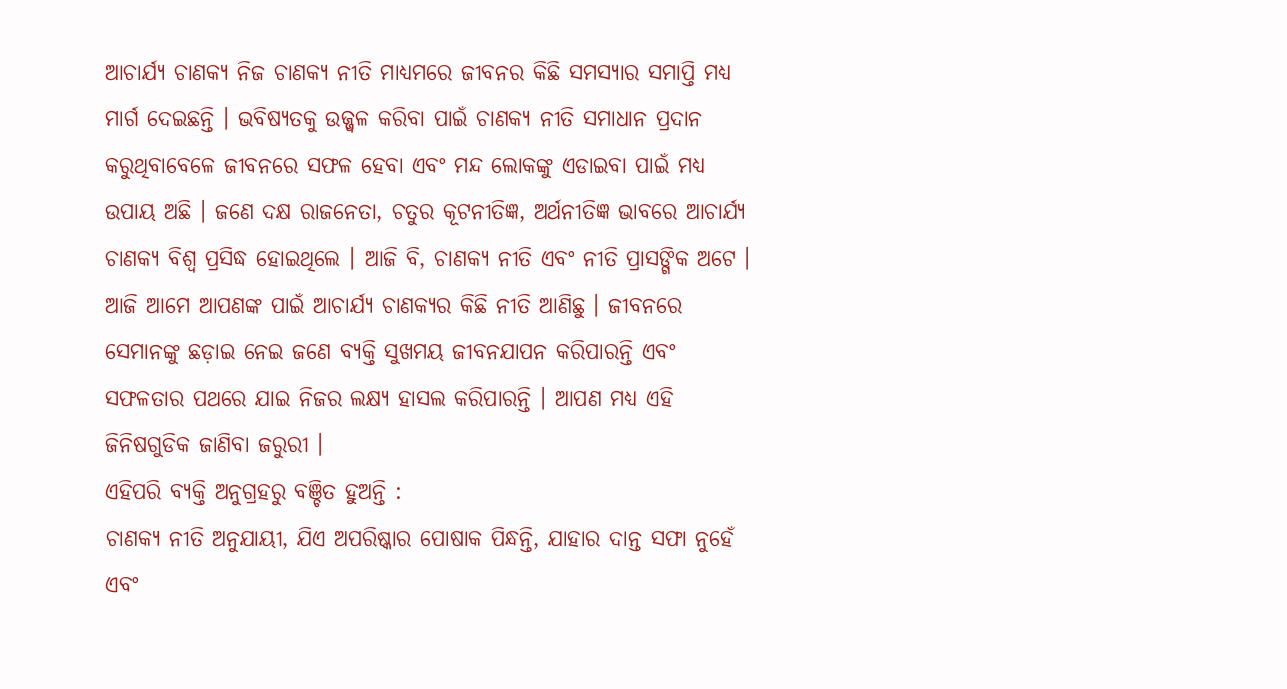ଆଚାର୍ଯ୍ୟ ଚାଣକ୍ୟ ନିଜ ଚାଣକ୍ୟ ନୀତି ମାଧ୍ୟମରେ ଜୀବନର କିଛି ସମସ୍ୟାର ସମାପ୍ତି ମଧ୍ୟ ମାର୍ଗ ଦେଇଛନ୍ତି । ଭବିଷ୍ୟତକୁ ଉଜ୍ଜ୍ୱଳ କରିବା ପାଇଁ ଚାଣକ୍ୟ ନୀତି ସମାଧାନ ପ୍ରଦାନ କରୁଥିବାବେଳେ ଜୀବନରେ ସଫଳ ହେବା ଏବଂ ମନ୍ଦ ଲୋକଙ୍କୁ ଏଡାଇବା ପାଇଁ ମଧ୍ୟ ଉପାୟ ଅଛି । ଜଣେ ଦକ୍ଷ ରାଜନେତା, ଚତୁର କୂଟନୀତିଜ୍ଞ, ଅର୍ଥନୀତିଜ୍ଞ ଭାବରେ ଆଚାର୍ଯ୍ୟ ଚାଣକ୍ୟ ବିଶ୍ୱ ପ୍ରସିଦ୍ଧ ହୋଇଥିଲେ । ଆଜି ବି, ଚାଣକ୍ୟ ନୀତି ଏବଂ ନୀତି ପ୍ରାସଙ୍ଗିକ ଅଟେ ।
ଆଜି ଆମେ ଆପଣଙ୍କ ପାଇଁ ଆଚାର୍ଯ୍ୟ ଚାଣକ୍ୟର କିଛି ନୀତି ଆଣିଛୁ । ଜୀବନରେ ସେମାନଙ୍କୁ ଛଡ଼ାଇ ନେଇ ଜଣେ ବ୍ୟକ୍ତି ସୁଖମୟ ଜୀବନଯାପନ କରିପାରନ୍ତି ଏବଂ ସଫଳତାର ପଥରେ ଯାଇ ନିଜର ଲକ୍ଷ୍ୟ ହାସଲ କରିପାରନ୍ତି । ଆପଣ ମଧ୍ୟ ଏହି ଜିନିଷଗୁଡିକ ଜାଣିବା ଜରୁରୀ ।
ଏହିପରି ବ୍ୟକ୍ତି ଅନୁଗ୍ରହରୁ ବଞ୍ଚିତ ହୁଅନ୍ତି :
ଚାଣକ୍ୟ ନୀତି ଅନୁଯାୟୀ, ଯିଏ ଅପରିଷ୍କାର ପୋଷାକ ପିନ୍ଧନ୍ତି, ଯାହାର ଦାନ୍ତ ସଫା ନୁହେଁ ଏବଂ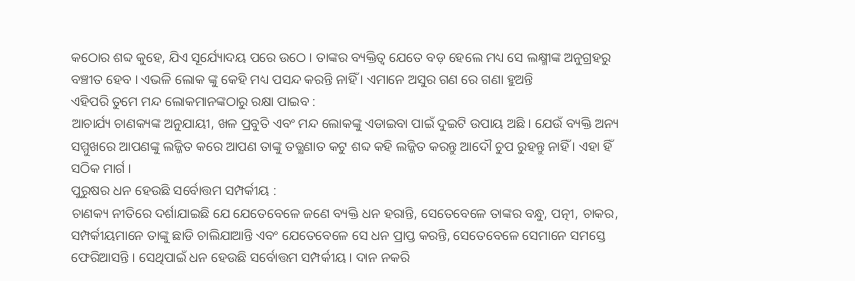କଠୋର ଶବ୍ଦ କୁହେ, ଯିଏ ସୂର୍ଯ୍ୟୋଦୟ ପରେ ଉଠେ । ତାଙ୍କର ବ୍ୟକ୍ତିତ୍ୱ ଯେତେ ବଡ଼ ହେଲେ ମଧ୍ୟ ସେ ଲକ୍ଷ୍ମୀଙ୍କ ଅନୁଗ୍ରହରୁ ବଞ୍ଚୀତ ହେବ । ଏଭଳି ଲୋକ ଙ୍କୁ କେହି ମଧ୍ୟ ପସନ୍ଦ କରନ୍ତି ନାହିଁ । ଏମାନେ ଅସୁର ଗଣ ରେ ଗଣା ହୁଅନ୍ତି
ଏହିପରି ତୁମେ ମନ୍ଦ ଲୋକମାନଙ୍କଠାରୁ ରକ୍ଷା ପାଇବ :
ଆଚାର୍ଯ୍ୟ ଚାଣକ୍ୟଙ୍କ ଅନୁଯାୟୀ, ଖଳ ପ୍ରବୁତି ଏବଂ ମନ୍ଦ ଲୋକଙ୍କୁ ଏଡାଇବା ପାଇଁ ଦୁଇଟି ଉପାୟ ଅଛି । ଯେଉଁ ବ୍ୟକ୍ତି ଅନ୍ୟ ସମ୍ମୁଖରେ ଆପଣଙ୍କୁ ଲଜ୍ଜିତ କରେ ଆପଣ ତାଙ୍କୁ ତତ୍କ୍ଷଣାତ କଟୁ ଶବ୍ଦ କହି ଲଜ୍ଜିତ କରନ୍ତୁ ଆଦୌ ଚୁପ ରୁହନ୍ତୁ ନାହିଁ । ଏହା ହିଁ ସଠିକ ମାର୍ଗ ।
ପୁରୁଷର ଧନ ହେଉଛି ସର୍ବୋତ୍ତମ ସମ୍ପର୍କୀୟ :
ଚାଣକ୍ୟ ନୀତିରେ ଦର୍ଶାଯାଇଛି ଯେ ଯେତେବେଳେ ଜଣେ ବ୍ୟକ୍ତି ଧନ ହରାନ୍ତି, ସେତେବେଳେ ତାଙ୍କର ବନ୍ଧୁ, ପତ୍ନୀ, ଚାକର, ସମ୍ପର୍କୀୟମାନେ ତାଙ୍କୁ ଛାଡି ଚାଲିଯାଆନ୍ତି ଏବଂ ଯେତେବେଳେ ସେ ଧନ ପ୍ରାପ୍ତ କରନ୍ତି, ସେତେବେଳେ ସେମାନେ ସମସ୍ତେ ଫେରିଆସନ୍ତି । ସେଥିପାଇଁ ଧନ ହେଉଛି ସର୍ବୋତ୍ତମ ସମ୍ପର୍କୀୟ । ଦାନ ନକରି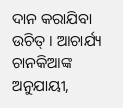ଦାନ କରାଯିବା ଉଚିତ୍ । ଆଚାର୍ଯ୍ୟ ଚାନକିଆଙ୍କ ଅନୁଯାୟୀ,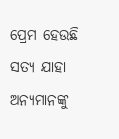ପ୍ରେମ ହେଉଛି ସତ୍ୟ ଯାହା ଅନ୍ୟମାନଙ୍କୁ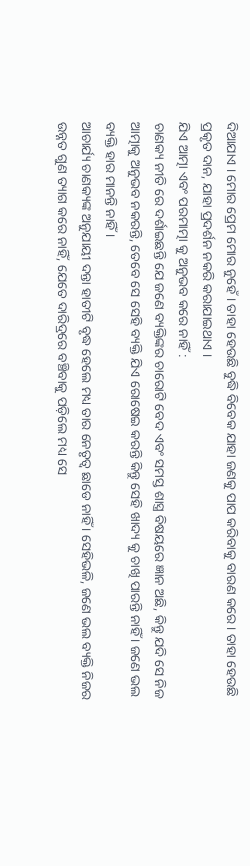ଦିଆଯାଏ । ମୋର ପ୍ରେମ ମୋର ନୁହେଁ । ତାହା ହେଉଛି ବୁଦ୍ଧି ବିବେକ ଯାହା ଜଣକୁ ପାପ କରିବାକୁ ବାରଣ କରେ । ତାହା ହେଉଛି ପ୍ରକୃତ ଦାନ, ଯାହା ପ୍ରଦର୍ଶନ ନକରି କରାଯାଇଥାଏ ।
ଯିଏ ଆତ୍ମା ଏବଂ ପରମାତ୍ମା କୁ ଅନୁଭବ କରେ ନାହିଁ :
ଚାଣକ୍ୟ ନୀତି ରେ ଦର୍ଶାଇଛନ୍ତି ଯେ ଜଣେ ବ୍ୟକ୍ତିଙ୍କର ଚାରୋଟି ବେଦ ଏବଂ ସମସ୍ତ ଶାସ୍ତ୍ର ବିଷୟରେ ଜ୍ଞାନ ଅଛି, କିନ୍ତୁ ଯଦି ସେ ନିଜ ଆତ୍ମାକୁ ଅନୁଭବ ନକରନ୍ତି, ତେବେ ସେ ସେହି ବ୍ୟକ୍ତି ଯିଏ ରୋଷେଇ କରନ୍ତି କିନ୍ତୁ ସେହି ଖାଦ୍ୟ କୁ ଚାଖି ପାରନ୍ତି ନାହିଁ । ଜଣେ ଭଲ ବ୍ୟକ୍ତି ହାର ମାନନ୍ତି ନାହିଁ ।
ଆଚାର୍ଯ୍ୟ ଚାଣକ୍ୟଙ୍କ ଅନୁଯାୟୀ ଦନ୍ତା ହାତୀଟି ବୃଦ୍ଧ ହେଲେ ମଧ୍ୟ ତାର ନେତୃତ୍ୱ ଛାଡେ ନାହିଁ । ସେହିଭଳି, ଜଣେ ଭଲ ବ୍ୟକ୍ତି ନିଜର ଉନ୍ନତ ଗୁଣ ତ୍ୟାଗ କରେ ନାହିଁ, ଯେତେ ଦାରିଦ୍ରରେ ବଞ୍ଚିବାକୁ ପଡ଼ିଲେ ମଧ୍ୟ ସେ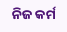ନିଜ କର୍ମ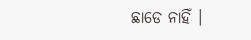ଛାଡେ ନାହିଁ ।